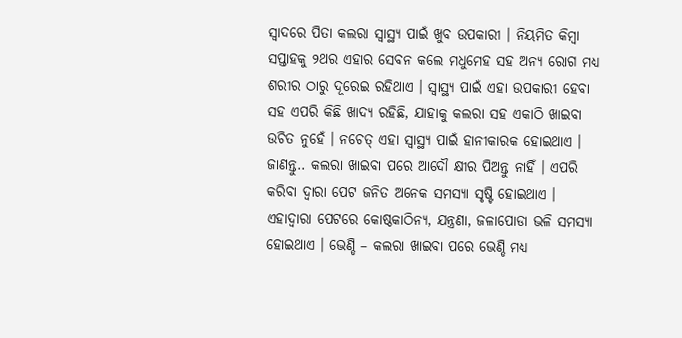ସ୍ୱାଦରେ ପିତା କଲରା ସ୍ୱାସ୍ଥ୍ୟ ପାଇଁ ଖୁବ ଉପକାରୀ । ନିୟମିତ କିମ୍ବା ସପ୍ତାହକୁ ୨ଥର ଏହାର ସେବନ କଲେ ମଧୁମେହ ସହ ଅନ୍ୟ ରୋଗ ମଧ୍ୟ ଶରୀର ଠାରୁ ଦୂରେଇ ରହିଥାଏ । ସ୍ୱାସ୍ଥ୍ୟ ପାଇଁ ଏହା ଉପକାରୀ ହେବା ସହ ଏପରି କିଛି ଖାଦ୍ୟ ରହିଛି, ଯାହାକୁ କଲରା ସହ ଏକାଠି ଖାଇବା ଉଚିତ ନୁହେଁ । ନଚେତ୍ ଏହା ସ୍ୱାସ୍ଥ୍ୟ ପାଇଁ ହାନୀକାରକ ହୋଇଥାଏ । ଜାଣନ୍ତୁ.. କଲରା ଖାଇବା ପରେ ଆଦୌ କ୍ଷୀର ପିଅନ୍ତୁ ନାହିଁ । ଏପରି କରିବା ଦ୍ୱାରା ପେଟ ଜନିତ ଅନେକ ସମସ୍ୟା ସୃଷ୍ଟି ହୋଇଥାଏ । ଏହାଦ୍ୱାରା ପେଟରେ କୋଷ୍ଠକାଠିନ୍ୟ, ଯନ୍ତ୍ରଣା, ଜଳାପୋଡା ଭଳି ସମସ୍ୟା ହୋଇଥାଏ । ଭେଣ୍ଡି – କଲରା ଖାଇବା ପରେ ଭେଣ୍ଡି ମଧ୍ୟ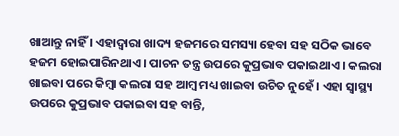ଖାଆନ୍ତୁ ନାହିଁ । ଏହାଦ୍ୱାରା ଖାଦ୍ୟ ହଜମରେ ସମସ୍ୟା ହେବା ସହ ସଠିକ ଭାବେ ହଜମ ହୋଇପାରିନଥାଏ । ପାଚନ ତନ୍ତ୍ର ଉପରେ କୁପ୍ରଭାବ ପକାଇଥାଏ । କଲରା ଖାଇବା ପରେ କିମ୍ବା କଲରା ସହ ଆମ୍ବ ମଧ୍ୟ ଖାଇବା ଉଚିତ ନୁହେଁ । ଏହା ସ୍ୱାସ୍ଥ୍ୟ ଉପରେ କୁପ୍ରଭାବ ପକାଇବା ସହ ବାନ୍ତି,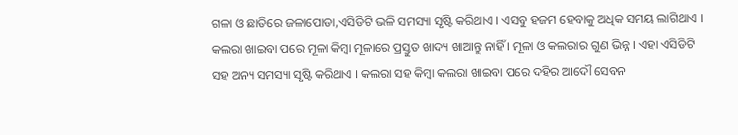ଗଳା ଓ ଛାତିରେ ଜଳାପୋଡା,ଏସିଡିଟି ଭଳି ସମସ୍ୟା ସୃଷ୍ଟି କରିଥାଏ । ଏସବୁ ହଜମ ହେବାକୁ ଅଧିକ ସମୟ ଲାଗିଥାଏ । କଲରା ଖାଇବା ପରେ ମୂଳା କିମ୍ବା ମୂଳାରେ ପ୍ରସ୍ତୁତ ଖାଦ୍ୟ ଖାଆନ୍ତୁ ନାହିଁ । ମୂଳା ଓ କଲରାର ଗୁଣ ଭିନ୍ନ । ଏହା ଏସିଡିଟି ସହ ଅନ୍ୟ ସମସ୍ୟା ସୃଷ୍ଟି କରିଥାଏ । କଲରା ସହ କିମ୍ବା କଲରା ଖାଇବା ପରେ ଦହିର ଆଦୌ ସେବନ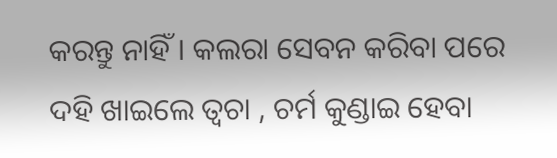କରନ୍ତୁ ନାହିଁ । କଲରା ସେବନ କରିବା ପରେ ଦହି ଖାଇଲେ ତ୍ୱଚା , ଚର୍ମ କୁଣ୍ଡାଇ ହେବା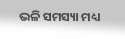ଭଳି ସମସ୍ୟା ମଧ୍ୟ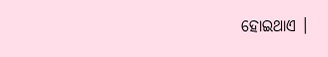ହୋଇଥାଏ ।